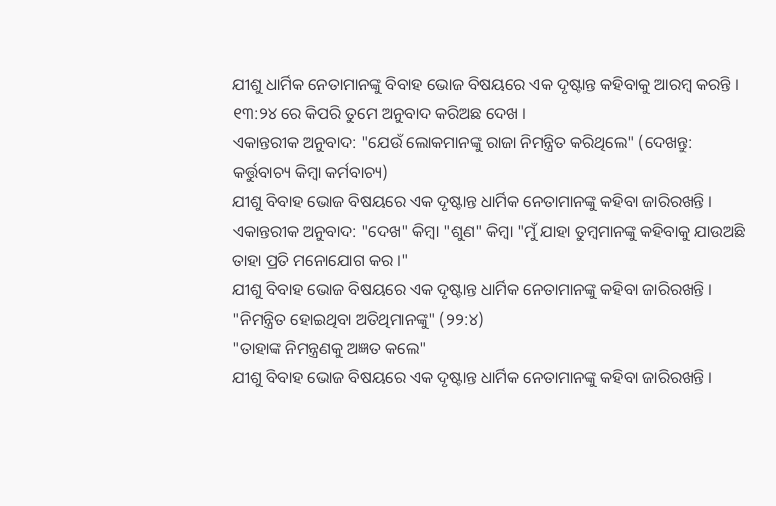ଯୀଶୁ ଧାର୍ମିକ ନେତାମାନଙ୍କୁ ବିବାହ ଭୋଜ ବିଷୟରେ ଏକ ଦୃଷ୍ଟାନ୍ତ କହିବାକୁ ଆରମ୍ବ କରନ୍ତି ।
୧୩:୨୪ ରେ କିପରି ତୁମେ ଅନୁବାଦ କରିଅଛ ଦେଖ ।
ଏକାନ୍ତରୀକ ଅନୁବାଦ: "ଯେଉଁ ଲୋକମାନଙ୍କୁ ରାଜା ନିମନ୍ତ୍ରିତ କରିଥିଲେ" (ଦେଖନ୍ତୁ: କର୍ତ୍ତୁବାଚ୍ୟ କିମ୍ବା କର୍ମବାଚ୍ୟ)
ଯୀଶୁ ବିବାହ ଭୋଜ ବିଷୟରେ ଏକ ଦୃଷ୍ଟାନ୍ତ ଧାର୍ମିକ ନେତାମାନଙ୍କୁ କହିବା ଜାରିରଖନ୍ତି ।
ଏକାନ୍ତରୀକ ଅନୁବାଦ: "ଦେଖ" କିମ୍ବା "ଶୁଣ" କିମ୍ବା "ମୁଁ ଯାହା ତୁମ୍ବମାନଙ୍କୁ କହିବାକୁ ଯାଉଅଛି ତାହା ପ୍ରତି ମନୋଯୋଗ କର ।"
ଯୀଶୁ ବିବାହ ଭୋଜ ବିଷୟରେ ଏକ ଦୃଷ୍ଟାନ୍ତ ଧାର୍ମିକ ନେତାମାନଙ୍କୁ କହିବା ଜାରିରଖନ୍ତି ।
"ନିମନ୍ତ୍ରିତ ହୋଇଥିବା ଅତିଥିମାନଙ୍କୁ" (୨୨:୪)
"ତାହାଙ୍କ ନିମନ୍ତ୍ରଣକୁ ଅଜ୍ଞତ କଲେ"
ଯୀଶୁ ବିବାହ ଭୋଜ ବିଷୟରେ ଏକ ଦୃଷ୍ଟାନ୍ତ ଧାର୍ମିକ ନେତାମାନଙ୍କୁ କହିବା ଜାରିରଖନ୍ତି ।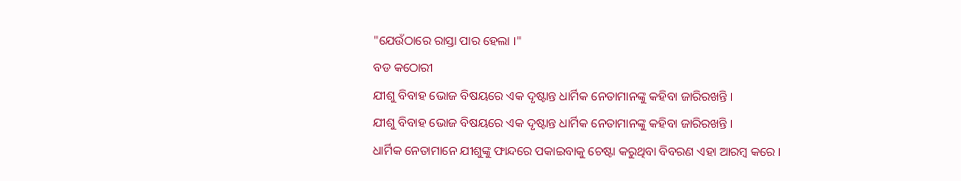"ଯେଉଁଠାରେ ରାସ୍ତା ପାର ହେଲା ।"
ବଡ କଠୋରୀ
ଯୀଶୁ ବିବାହ ଭୋଜ ବିଷୟରେ ଏକ ଦୃଷ୍ଟାନ୍ତ ଧାର୍ମିକ ନେତାମାନଙ୍କୁ କହିବା ଜାରିରଖନ୍ତି ।
ଯୀଶୁ ବିବାହ ଭୋଜ ବିଷୟରେ ଏକ ଦୃଷ୍ଟାନ୍ତ ଧାର୍ମିକ ନେତାମାନଙ୍କୁ କହିବା ଜାରିରଖନ୍ତି ।
ଧାର୍ମିକ ନେତାମାନେ ଯୀଶୁଙ୍କୁ ଫାନ୍ଦରେ ପକାଇବାକୁ ଚେଷ୍ଟା କରୁଥିବା ବିବରଣ ଏହା ଆରମ୍ବ କରେ ।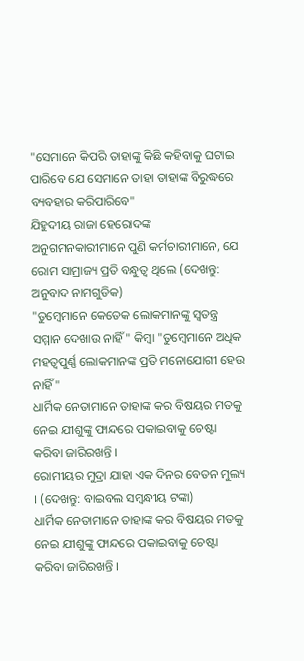"ସେମାନେ କିପରି ତାହାଙ୍କୁ କିଛି କହିବାକୁ ଘଟାଇ ପାରିବେ ଯେ ସେମାନେ ତାହା ତାହାଙ୍କ ବିରୁଦ୍ଧରେ ବ୍ୟବହାର କରିପାରିବେ"
ଯିହୁଦୀୟ ରାଜା ହେରୋଦଙ୍କ ଅନୁଗମନକାରୀମାନେ ପୁଣି କର୍ମଚାରୀମାନେ, ଯେ ରୋମ ସାମ୍ରାଜ୍ୟ ପ୍ରତି ବନ୍ଧୁତ୍ଵ ଥିଲେ (ଦେଖନ୍ତୁ: ଅନୁବାଦ ନାମଗୁଡିକ)
"ତୁମ୍ବେମାନେ କେତେକ ଲୋକମାନଙ୍କୁ ସ୍ଵତନ୍ତ୍ର ସମ୍ମାନ ଦେଖାଉ ନାହିଁ" କିମ୍ବା "ତୁମ୍ବେମାନେ ଅଧିକ ମହତ୍ଵପୁର୍ଣ୍ଣ ଲୋକମାନଙ୍କ ପ୍ରତି ମନୋଯୋଗୀ ହେଉ ନାହିଁ"
ଧାର୍ମିକ ନେତାମାନେ ତାହାଙ୍କ କର ବିଷୟର ମତକୁ ନେଇ ଯୀଶୁଙ୍କୁ ଫାନ୍ଦରେ ପକାଇବାକୁ ଚେଷ୍ଟା କରିବା ଜାରିରଖନ୍ତି ।
ରୋମୀୟର ମୁଦ୍ରା ଯାହା ଏକ ଦିନର ବେତନ ମୁଲ୍ୟ । (ଦେଖନ୍ତୁ: ବାଇବଲ ସମ୍ବନ୍ଧୀୟ ଟଙ୍କା)
ଧାର୍ମିକ ନେତାମାନେ ତାହାଙ୍କ କର ବିଷୟର ମତକୁ ନେଇ ଯୀଶୁଙ୍କୁ ଫାନ୍ଦରେ ପକାଇବାକୁ ଚେଷ୍ଟା କରିବା ଜାରିରଖନ୍ତି ।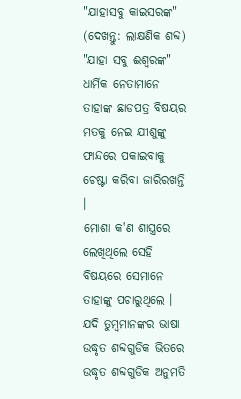"ଯାହାସବୁ କାଇସରଙ୍କ" (ଦେଖନ୍ତୁ: ଲାକ୍ଷଣିକ ଶବ୍ଦ)
"ଯାହା ସବୁ ଈଶ୍ଵରଙ୍କ"
ଧାର୍ମିକ ନେତାମାନେ ତାହାଙ୍କ ଛାଡପତ୍ର ବିଷୟର ମତକୁ ନେଇ ଯୀଶୁଙ୍କୁ ଫାନ୍ଦରେ ପକାଇବାକୁ ଚେଷ୍ଟା କରିବା ଜାରିରଖନ୍ତି ।
ମୋଶା କ'ଣ ଶାସ୍ତ୍ରରେ ଲେଖିଥିଲେ ସେହି ବିଷୟରେ ସେମାନେ ତାହାଙ୍କୁ ପଚାରୁଥିଲେ । ଯଦି ତୁମ୍ବମାନଙ୍କର ଭାଷା ଉଦ୍ଧୃତ ଶବ୍ଦଗୁଡିକ ଭିତରେ ଉଦ୍ଧୃତ ଶବ୍ଦଗୁଡିକ ଅନୁମତି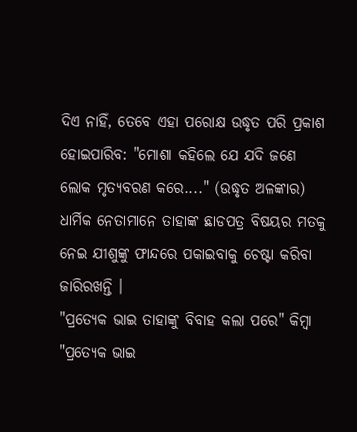ଦିଏ ନାହିଁ, ତେବେ ଏହା ପରୋକ୍ଷ ଉଦ୍ଧୃତ ପରି ପ୍ରକାଶ ହୋଇପାରିବ: "ମୋଶା କହିଲେ ଯେ ଯଦି ଜଣେ ଲୋକ ମୃତ୍ୟବରଣ କରେ...." (ଉଦ୍ଧୃତ ଅଳଙ୍କାର)
ଧାର୍ମିକ ନେତାମାନେ ତାହାଙ୍କ ଛାଡପତ୍ର ବିଷୟର ମତକୁ ନେଇ ଯୀଶୁଙ୍କୁ ଫାନ୍ଦରେ ପକାଇବାକୁ ଚେଷ୍ଟା କରିବା ଜାରିରଖନ୍ତି ।
"ପ୍ରତ୍ୟେକ ଭାଇ ତାହାଙ୍କୁ ବିବାହ କଲା ପରେ" କିମ୍ବା "ପ୍ରତ୍ୟେକ ଭାଇ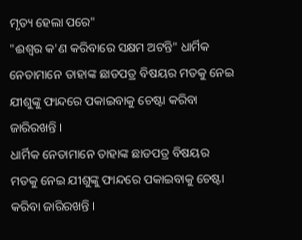ମୃତ୍ୟ ହେଲା ପରେ"
"ଈଶ୍ଵର କ'ଣ କରିବାରେ ସକ୍ଷମ ଅଟନ୍ତି" ଧାର୍ମିକ ନେତାମାନେ ତାହାଙ୍କ ଛାଡପତ୍ର ବିଷୟର ମତକୁ ନେଇ ଯୀଶୁଙ୍କୁ ଫାନ୍ଦରେ ପକାଇବାକୁ ଚେଷ୍ଟା କରିବା ଜାରିରଖନ୍ତି ।
ଧାର୍ମିକ ନେତାମାନେ ତାହାଙ୍କ ଛାଡପତ୍ର ବିଷୟର ମତକୁ ନେଇ ଯୀଶୁଙ୍କୁ ଫାନ୍ଦରେ ପକାଇବାକୁ ଚେଷ୍ଟା କରିବା ଜାରିରଖନ୍ତି ।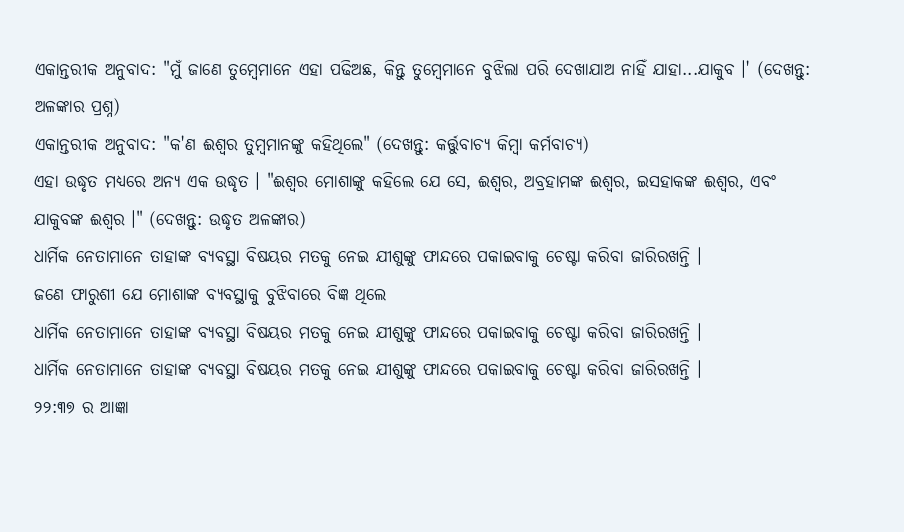ଏକାନ୍ତରୀକ ଅନୁବାଦ: "ମୁଁ ଜାଣେ ତୁମ୍ବେମାନେ ଏହା ପଢିଅଛ, କିନ୍ତୁ ତୁମ୍ବେମାନେ ବୁଝିଲା ପରି ଦେଖାଯାଅ ନାହିଁ ଯାହା...ଯାକୁବ ।' (ଦେଖନ୍ତୁ: ଅଳଙ୍କାର ପ୍ରଶ୍ନ)
ଏକାନ୍ତରୀକ ଅନୁବାଦ: "କ'ଣ ଈଶ୍ଵର ତୁମ୍ବମାନଙ୍କୁ କହିଥିଲେ" (ଦେଖନ୍ତୁ: କର୍ତ୍ତୁବାଚ୍ୟ କିମ୍ବା କର୍ମବାଚ୍ୟ)
ଏହା ଉଦ୍ଧୃତ ମଧ୍ୟରେ ଅନ୍ୟ ଏକ ଉଦ୍ଧୃତ । "ଈଶ୍ଵର ମୋଶାଙ୍କୁ କହିଲେ ଯେ ସେ, ଈଶ୍ଵର, ଅବ୍ରହାମଙ୍କ ଈଶ୍ଵର, ଇସହାକଙ୍କ ଈଶ୍ଵର, ଏବଂ ଯାକୁବଙ୍କ ଈଶ୍ଵର ।" (ଦେଖନ୍ତୁ: ଉଦ୍ଧୃତ ଅଳଙ୍କାର)
ଧାର୍ମିକ ନେତାମାନେ ତାହାଙ୍କ ବ୍ୟବସ୍ଥା ବିଷୟର ମତକୁ ନେଇ ଯୀଶୁଙ୍କୁ ଫାନ୍ଦରେ ପକାଇବାକୁ ଚେଷ୍ଟା କରିବା ଜାରିରଖନ୍ତି ।
ଜଣେ ଫାରୁଶୀ ଯେ ମୋଶାଙ୍କ ବ୍ୟବସ୍ଥାକୁ ବୁଝିବାରେ ବିଜ୍ଞ ଥିଲେ
ଧାର୍ମିକ ନେତାମାନେ ତାହାଙ୍କ ବ୍ୟବସ୍ଥା ବିଷୟର ମତକୁ ନେଇ ଯୀଶୁଙ୍କୁ ଫାନ୍ଦରେ ପକାଇବାକୁ ଚେଷ୍ଟା କରିବା ଜାରିରଖନ୍ତି ।
ଧାର୍ମିକ ନେତାମାନେ ତାହାଙ୍କ ବ୍ୟବସ୍ଥା ବିଷୟର ମତକୁ ନେଇ ଯୀଶୁଙ୍କୁ ଫାନ୍ଦରେ ପକାଇବାକୁ ଚେଷ୍ଟା କରିବା ଜାରିରଖନ୍ତି ।
୨୨:୩୭ ର ଆଜ୍ଞା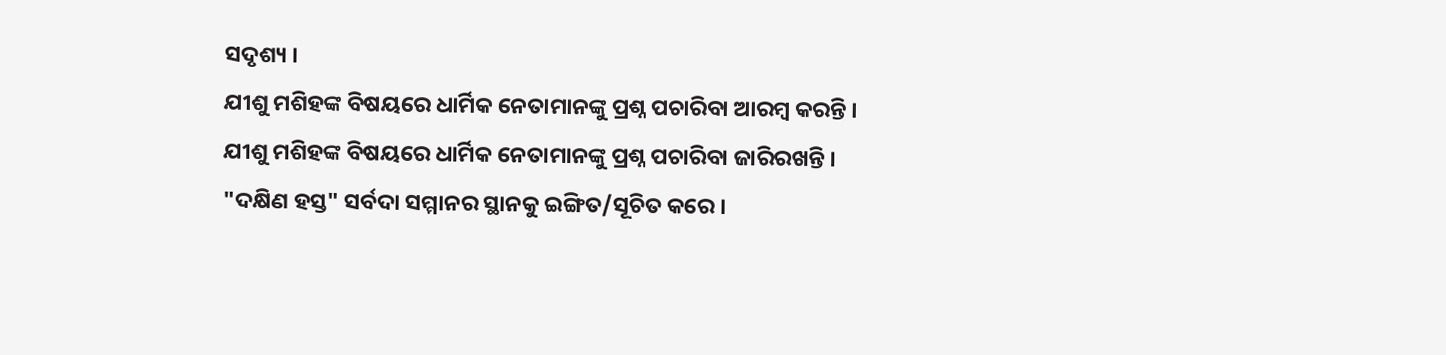ସଦୃଶ୍ୟ ।
ଯୀଶୁ ମଶିହଙ୍କ ବିଷୟରେ ଧାର୍ମିକ ନେତାମାନଙ୍କୁ ପ୍ରଶ୍ନ ପଚାରିବା ଆରମ୍ବ କରନ୍ତି ।
ଯୀଶୁ ମଶିହଙ୍କ ବିଷୟରେ ଧାର୍ମିକ ନେତାମାନଙ୍କୁ ପ୍ରଶ୍ନ ପଚାରିବା ଜାରିରଖନ୍ତି ।
"ଦକ୍ଷିଣ ହସ୍ତ" ସର୍ବଦା ସମ୍ମାନର ସ୍ଥାନକୁ ଇଙ୍ଗିତ/ସୂଚିତ କରେ ।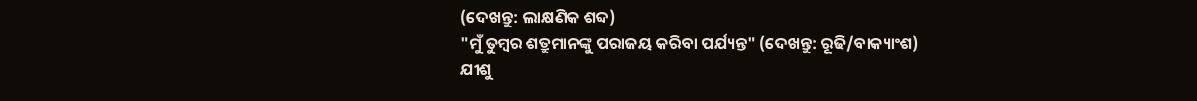(ଦେଖନ୍ତୁ: ଲାକ୍ଷଣିକ ଶବ୍ଦ)
"ମୁଁ ତୁମ୍ବର ଶତ୍ରୁମାନଙ୍କୁ ପରାଜୟ କରିବା ପର୍ଯ୍ୟନ୍ତ" (ଦେଖନ୍ତୁ: ରୂଢି/ବାକ୍ୟାଂଶ)
ଯୀଶୁ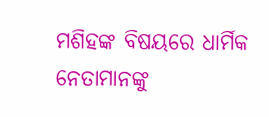ମଶିହଙ୍କ ବିଷୟରେ ଧାର୍ମିକ ନେତାମାନଙ୍କୁ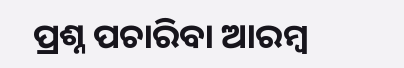ପ୍ରଶ୍ନ ପଚାରିବା ଆରମ୍ବ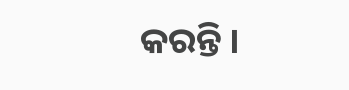କରନ୍ତି ।